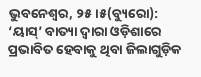ଭୁବନେଶ୍ୱର, ୨୫।୫(ବ୍ୟୁରୋ): ‘ୟାସ୍’ ବାତ୍ୟା ଦ୍ୱାରା ଓଡ଼ିଶାରେ ପ୍ରଭାବିତ ହେବାକୁ ଥିବା ଜିଲାଗୁଡ଼ିକ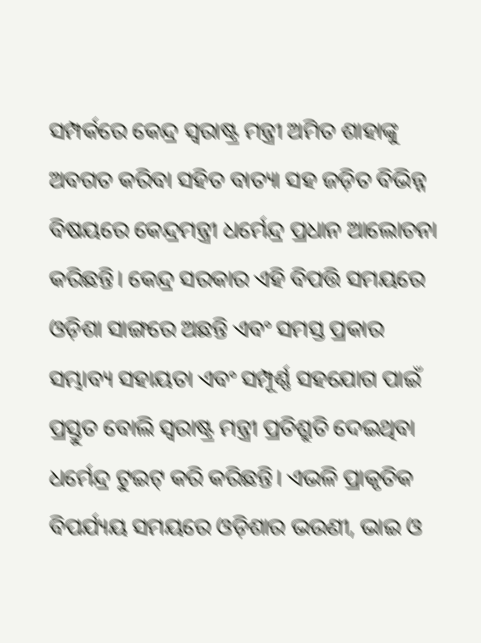ସମ୍ପର୍କରେ କେନ୍ଦ୍ର ସ୍ବରାଷ୍ଟ୍ର ମନ୍ତ୍ରୀ ଅମିତ ଶାହାଙ୍କୁ ଅବଗତ କରିବା ସହିତ ବାତ୍ୟା ସହ ଜଡ଼ିତ ବିଭିନ୍ନ ବିଷୟରେ କେନ୍ଦ୍ରମନ୍ତ୍ରୀ ଧର୍ମେନ୍ଦ୍ର ପ୍ରଧାନ ଆଲୋଚନା କରିଛନ୍ତି। କେନ୍ଦ୍ର ସରକାର ଏହି ବିପତ୍ତି ସମୟରେ ଓଡ଼ିଶା ସାଙ୍ଗରେ ଅଛନ୍ତି ଏବଂ ସମସ୍ତ ପ୍ରକାର ସମ୍ଭାବ୍ୟ ସହାୟତା ଏବଂ ସମ୍ପୂର୍ଣ୍ଣ ସହଯୋଗ ପାଇଁ ପ୍ରସ୍ତୁତ ବୋଲି ସ୍ବରାଷ୍ଟ୍ର ମନ୍ତ୍ରୀ ପ୍ରତିଶ୍ରୁତି ଦେଇଥିବା ଧର୍ମେନ୍ଦ୍ର ଟୁଇଟ୍ କରି କରିଛନ୍ତି। ଏଭଳି ପ୍ରାକୃତିକ ବିପର୍ଯ୍ୟୟ ସମୟରେ ଓଡ଼ିଶାର ଭଉଣୀ, ଭାଇ ଓ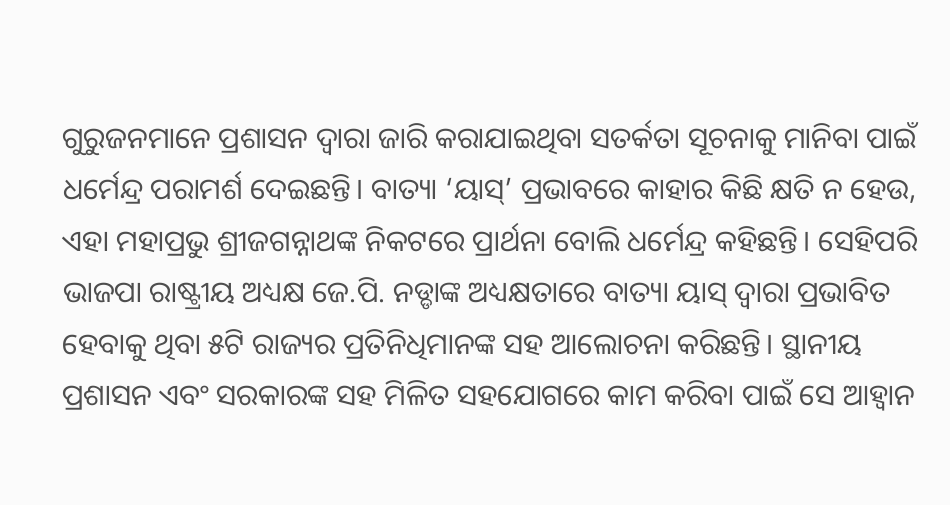ଗୁରୁଜନମାନେ ପ୍ରଶାସନ ଦ୍ୱାରା ଜାରି କରାଯାଇଥିବା ସତର୍କତା ସୂଚନାକୁ ମାନିବା ପାଇଁ ଧର୍ମେନ୍ଦ୍ର ପରାମର୍ଶ ଦେଇଛନ୍ତି। ବାତ୍ୟା ‘ୟାସ୍’ ପ୍ରଭାବରେ କାହାର କିଛି କ୍ଷତି ନ ହେଉ, ଏହା ମହାପ୍ରଭୁ ଶ୍ରୀଜଗନ୍ନାଥଙ୍କ ନିକଟରେ ପ୍ରାର୍ଥନା ବୋଲି ଧର୍ମେନ୍ଦ୍ର କହିଛନ୍ତି। ସେହିପରି ଭାଜପା ରାଷ୍ଟ୍ରୀୟ ଅଧ୍ୟକ୍ଷ ଜେ.ପି. ନଡ୍ଡାଙ୍କ ଅଧ୍ୟକ୍ଷତାରେ ବାତ୍ୟା ୟାସ୍ ଦ୍ୱାରା ପ୍ରଭାବିତ ହେବାକୁ ଥିବା ୫ଟି ରାଜ୍ୟର ପ୍ରତିନିଧିମାନଙ୍କ ସହ ଆଲୋଚନା କରିଛନ୍ତି। ସ୍ଥାନୀୟ ପ୍ରଶାସନ ଏବଂ ସରକାରଙ୍କ ସହ ମିଳିତ ସହଯୋଗରେ କାମ କରିବା ପାଇଁ ସେ ଆହ୍ବାନ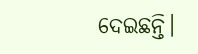ଦେଇଛନ୍ତି।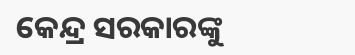କେନ୍ଦ୍ର ସରକାରଙ୍କୁ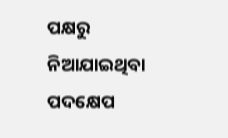ପକ୍ଷରୁ ନିଆଯାଇଥିବା ପଦକ୍ଷେପ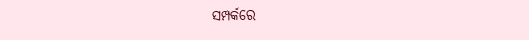ସମ୍ପର୍କରେ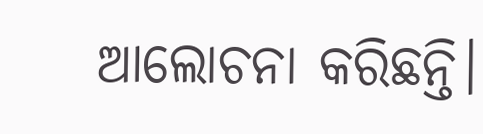ଆଲୋଚନା କରିଛନ୍ତି।